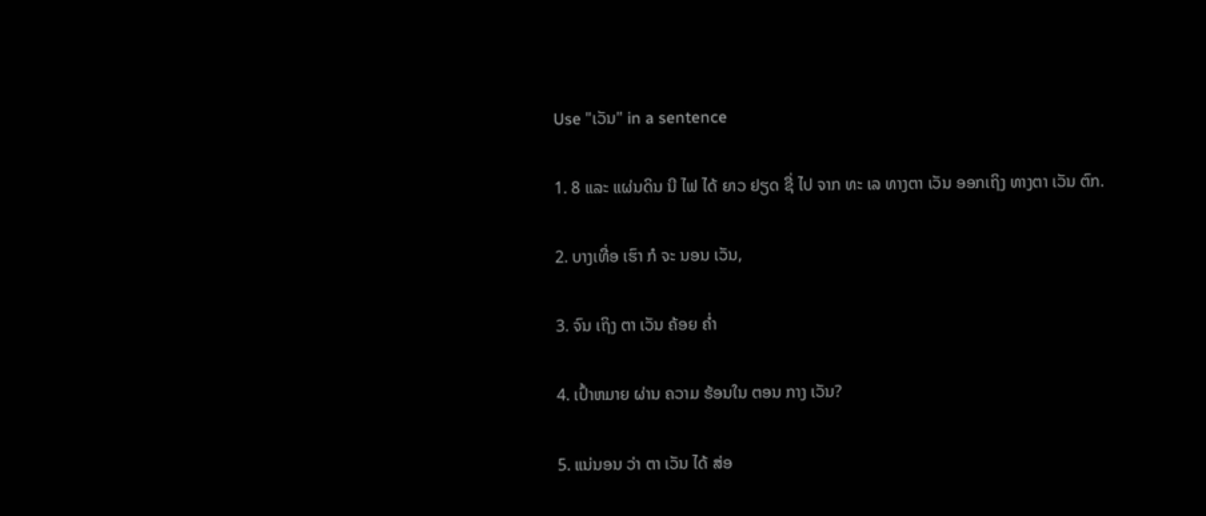Use "ເວັນ" in a sentence

1. 8 ແລະ ແຜ່ນດິນ ນີ ໄຟ ໄດ້ ຍາວ ຢຽດ ຊື່ ໄປ ຈາກ ທະ ເລ ທາງຕາ ເວັນ ອອກເຖິງ ທາງຕາ ເວັນ ຕົກ.

2. ບາງເທື່ອ ເຮົາ ກໍ ຈະ ນອນ ເວັນ,

3. ຈົນ ເຖິງ ຕາ ເວັນ ຄ້ອຍ ຄໍ່າ

4. ເປົ້າຫມາຍ ຜ່ານ ຄວາມ ຮ້ອນໃນ ຕອນ ກາງ ເວັນ?

5. ແນ່ນອນ ວ່າ ຕາ ເວັນ ໄດ້ ສ່ອ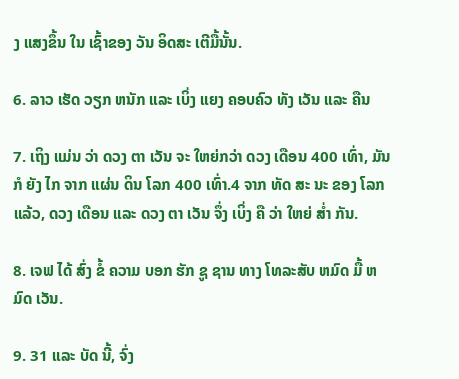ງ ແສງຂຶ້ນ ໃນ ເຊົ້າຂອງ ວັນ ອິດສະ ເຕີມື້ນັ້ນ.

6. ລາວ ເຮັດ ວຽກ ຫນັກ ແລະ ເບິ່ງ ແຍງ ຄອບຄົວ ທັງ ເວັນ ແລະ ຄືນ

7. ເຖິງ ແມ່ນ ວ່າ ດວງ ຕາ ເວັນ ຈະ ໃຫຍ່ກວ່າ ດວງ ເດືອນ 400 ເທົ່າ, ມັນ ກໍ ຍັງ ໄກ ຈາກ ແຜ່ນ ດິນ ໂລກ 400 ເທົ່າ.4 ຈາກ ທັດ ສະ ນະ ຂອງ ໂລກ ແລ້ວ, ດວງ ເດືອນ ແລະ ດວງ ຕາ ເວັນ ຈຶ່ງ ເບິ່ງ ຄື ວ່າ ໃຫຍ່ ສ່ຳ ກັນ.

8. ເຈຟ ໄດ້ ສົ່ງ ຂໍ້ ຄວາມ ບອກ ຮັກ ຊູ ຊານ ທາງ ໂທລະສັບ ຫມົດ ມື້ ຫມົດ ເວັນ.

9. 31 ແລະ ບັດ ນີ້, ຈົ່ງ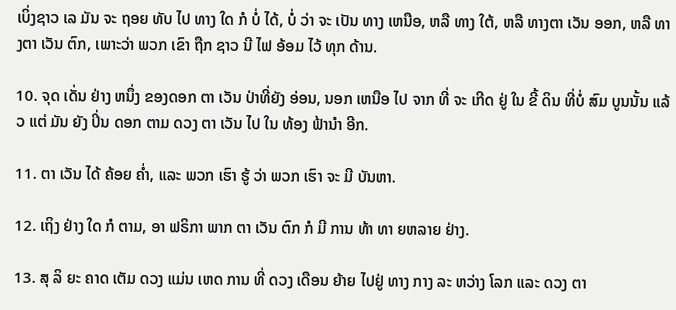ເບິ່ງຊາວ ເລ ມັນ ຈະ ຖອຍ ທັບ ໄປ ທາງ ໃດ ກໍ ບໍ່ ໄດ້, ບໍ່ ວ່າ ຈະ ເປັນ ທາງ ເຫນືອ, ຫລື ທາງ ໃຕ້, ຫລື ທາງຕາ ເວັນ ອອກ, ຫລື ທາງຕາ ເວັນ ຕົກ, ເພາະວ່າ ພວກ ເຂົາ ຖືກ ຊາວ ນີ ໄຟ ອ້ອມ ໄວ້ ທຸກ ດ້ານ.

10. ຈຸດ ເດັ່ນ ຢ່າງ ຫນຶ່ງ ຂອງດອກ ຕາ ເວັນ ປ່າທີ່ຍັງ ອ່ອນ, ນອກ ເຫນືອ ໄປ ຈາກ ທີ່ ຈະ ເກີດ ຢູ່ ໃນ ຂີ້ ດິນ ທີ່ບໍ່ ສົມ ບູນນັ້ນ ແລ້ວ ແຕ່ ມັນ ຍັງ ປິ່ນ ດອກ ຕາມ ດວງ ຕາ ເວັນ ໄປ ໃນ ທ້ອງ ຟ້ານໍາ ອີກ.

11. ຕາ ເວັນ ໄດ້ ຄ້ອຍ ຄ່ຳ, ແລະ ພວກ ເຮົາ ຮູ້ ວ່າ ພວກ ເຮົາ ຈະ ມີ ບັນຫາ.

12. ເຖິງ ຢ່າງ ໃດ ກໍ ຕາມ, ອາ ຟຣິກາ ພາກ ຕາ ເວັນ ຕົກ ກໍ ມີ ການ ທ້າ ທາ ຍຫລາຍ ຢ່າງ.

13. ສຸ ລິ ຍະ ຄາດ ເຕັມ ດວງ ແມ່ນ ເຫດ ການ ທີ່ ດວງ ເດືອນ ຍ້າຍ ໄປຢູ່ ທາງ ກາງ ລະ ຫວ່າງ ໂລກ ແລະ ດວງ ຕາ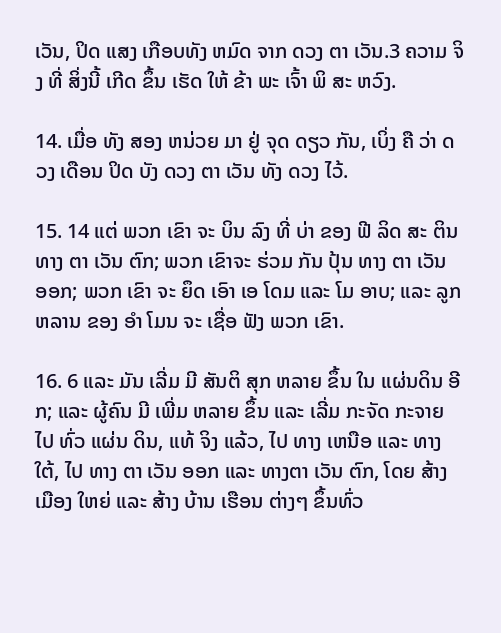ເວັນ, ປິດ ແສງ ເກືອບທັງ ຫມົດ ຈາກ ດວງ ຕາ ເວັນ.3 ຄວາມ ຈິງ ທີ່ ສິ່ງນີ້ ເກີດ ຂຶ້ນ ເຮັດ ໃຫ້ ຂ້າ ພະ ເຈົ້າ ພິ ສະ ຫວົງ.

14. ເມື່ອ ທັງ ສອງ ຫນ່ວຍ ມາ ຢູ່ ຈຸດ ດຽວ ກັນ, ເບິ່ງ ຄື ວ່າ ດວງ ເດືອນ ປິດ ບັງ ດວງ ຕາ ເວັນ ທັງ ດວງ ໄວ້.

15. 14 ແຕ່ ພວກ ເຂົາ ຈະ ບິນ ລົງ ທີ່ ບ່າ ຂອງ ຟີ ລິດ ສະ ຕິນ ທາງ ຕາ ເວັນ ຕົກ; ພວກ ເຂົາຈະ ຮ່ວມ ກັນ ປຸ້ນ ທາງ ຕາ ເວັນ ອອກ; ພວກ ເຂົາ ຈະ ຍຶດ ເອົາ ເອ ໂດມ ແລະ ໂມ ອາບ; ແລະ ລູກ ຫລານ ຂອງ ອໍາ ໂມນ ຈະ ເຊື່ອ ຟັງ ພວກ ເຂົາ.

16. 6 ແລະ ມັນ ເລີ່ມ ມີ ສັນຕິ ສຸກ ຫລາຍ ຂຶ້ນ ໃນ ແຜ່ນດິນ ອີກ; ແລະ ຜູ້ຄົນ ມີ ເພີ່ມ ຫລາຍ ຂຶ້ນ ແລະ ເລີ່ມ ກະຈັດ ກະຈາຍ ໄປ ທົ່ວ ແຜ່ນ ດິນ, ແທ້ ຈິງ ແລ້ວ, ໄປ ທາງ ເຫນືອ ແລະ ທາງ ໃຕ້, ໄປ ທາງ ຕາ ເວັນ ອອກ ແລະ ທາງຕາ ເວັນ ຕົກ, ໂດຍ ສ້າງ ເມືອງ ໃຫຍ່ ແລະ ສ້າງ ບ້ານ ເຮືອນ ຕ່າງໆ ຂຶ້ນທົ່ວ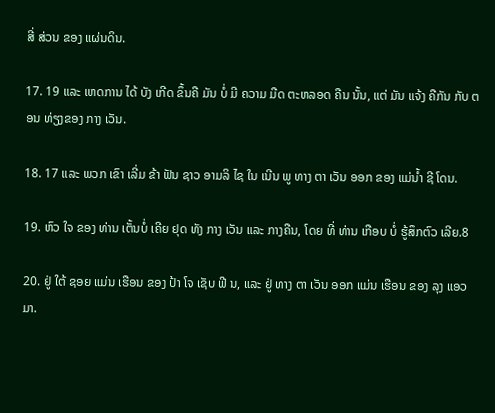ສີ່ ສ່ວນ ຂອງ ແຜ່ນດິນ.

17. 19 ແລະ ເຫດການ ໄດ້ ບັງ ເກີດ ຂຶ້ນຄື ມັນ ບໍ່ ມີ ຄວາມ ມືດ ຕະຫລອດ ຄືນ ນັ້ນ, ແຕ່ ມັນ ແຈ້ງ ຄືກັນ ກັບ ຕອນ ທ່ຽງຂອງ ກາງ ເວັນ.

18. 17 ແລະ ພວກ ເຂົາ ເລີ່ມ ຂ້າ ຟັນ ຊາວ ອາມລິ ໄຊ ໃນ ເນີນ ພູ ທາງ ຕາ ເວັນ ອອກ ຂອງ ແມ່ນ້ຳ ຊີ ໂດນ.

19. ຫົວ ໃຈ ຂອງ ທ່ານ ເຕັ້ນບໍ່ ເຄີຍ ຢຸດ ທັງ ກາງ ເວັນ ແລະ ກາງຄືນ, ໂດຍ ທີ່ ທ່ານ ເກືອບ ບໍ່ ຮູ້ສຶກຕົວ ເລີຍ.8

20. ຢູ່ ໃຕ້ ຊອຍ ແມ່ນ ເຮືອນ ຂອງ ປ້າ ໂຈ ເຊັບ ຟີ ນ, ແລະ ຢູ່ ທາງ ຕາ ເວັນ ອອກ ແມ່ນ ເຮືອນ ຂອງ ລຸງ ແອວ ມາ.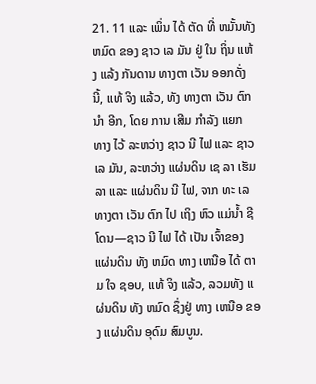21. 11 ແລະ ເພິ່ນ ໄດ້ ຕັດ ທີ່ ຫມັ້ນທັງ ຫມົດ ຂອງ ຊາວ ເລ ມັນ ຢູ່ ໃນ ຖິ່ນ ແຫ້ງ ແລ້ງ ກັນດານ ທາງຕາ ເວັນ ອອກດັ່ງ ນີ້, ແທ້ ຈິງ ແລ້ວ, ທັງ ທາງຕາ ເວັນ ຕົກ ນໍາ ອີກ, ໂດຍ ການ ເສີມ ກໍາລັງ ແຍກ ທາງ ໄວ້ ລະຫວ່າງ ຊາວ ນີ ໄຟ ແລະ ຊາວ ເລ ມັນ, ລະຫວ່າງ ແຜ່ນດິນ ເຊ ລາ ເຮັມລາ ແລະ ແຜ່ນດິນ ນີ ໄຟ, ຈາກ ທະ ເລ ທາງຕາ ເວັນ ຕົກ ໄປ ເຖິງ ຫົວ ແມ່ນ້ຳ ຊີ ໂດນ—ຊາວ ນີ ໄຟ ໄດ້ ເປັນ ເຈົ້າຂອງ ແຜ່ນດິນ ທັງ ຫມົດ ທາງ ເຫນືອ ໄດ້ ຕາມ ໃຈ ຊອບ, ແທ້ ຈິງ ແລ້ວ, ລວມທັງ ແ ຜ່ນດິນ ທັງ ຫມົດ ຊຶ່ງຢູ່ ທາງ ເຫນືອ ຂອງ ແຜ່ນດິນ ອຸດົມ ສົມບູນ.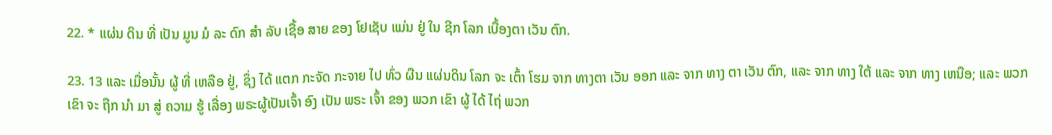22. * ແຜ່ນ ດິນ ທີ່ ເປັນ ມູນ ມໍ ລະ ດົກ ສໍາ ລັບ ເຊື້ອ ສາຍ ຂອງ ໂຢເຊັບ ແມ່ນ ຢູ່ ໃນ ຊີກ ໂລກ ເບື້ອງຕາ ເວັນ ຕົກ.

23. 13 ແລະ ເມື່ອນັ້ນ ຜູ້ ທີ່ ເຫລືອ ຢູ່, ຊຶ່ງ ໄດ້ ແຕກ ກະຈັດ ກະຈາຍ ໄປ ທົ່ວ ຜືນ ແຜ່ນດິນ ໂລກ ຈະ ເຕົ້າ ໂຮມ ຈາກ ທາງຕາ ເວັນ ອອກ ແລະ ຈາກ ທາງ ຕາ ເວັນ ຕົກ, ແລະ ຈາກ ທາງ ໃຕ້ ແລະ ຈາກ ທາງ ເຫນືອ; ແລະ ພວກ ເຂົາ ຈະ ຖືກ ນໍາ ມາ ສູ່ ຄວາມ ຮູ້ ເລື່ອງ ພຣະຜູ້ເປັນເຈົ້າ ອົງ ເປັນ ພຣະ ເຈົ້າ ຂອງ ພວກ ເຂົາ ຜູ້ ໄດ້ ໄຖ່ ພວກ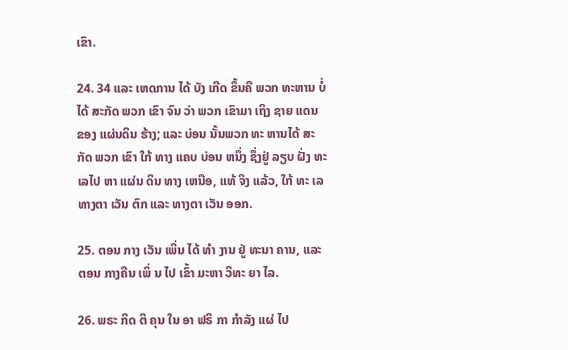ເຂົາ.

24. 34 ແລະ ເຫດການ ໄດ້ ບັງ ເກີດ ຂຶ້ນຄື ພວກ ທະຫານ ບໍ່ ໄດ້ ສະກັດ ພວກ ເຂົາ ຈົນ ວ່າ ພວກ ເຂົາມາ ເຖິງ ຊາຍ ແດນ ຂອງ ແຜ່ນດິນ ຮ້າງ; ແລະ ບ່ອນ ນັ້ນພວກ ທະ ຫານໄດ້ ສະກັດ ພວກ ເຂົາ ໃກ້ ທາງ ແຄບ ບ່ອນ ຫນຶ່ງ ຊຶ່ງຢູ່ ລຽບ ຝັ່ງ ທະ ເລໄປ ຫາ ແຜ່ນ ດິນ ທາງ ເຫນືອ, ແທ້ ຈິງ ແລ້ວ, ໃກ້ ທະ ເລ ທາງຕາ ເວັນ ຕົກ ແລະ ທາງຕາ ເວັນ ອອກ.

25. ຕອນ ກາງ ເວັນ ເພິ່ນ ໄດ້ ທໍາ ງານ ຢູ່ ທະນາ ຄານ, ແລະ ຕອນ ກາງຄືນ ເພິ່ ນ ໄປ ເຂົ້າ ມະຫາ ວິທະ ຍາ ໄລ.

26. ພຣະ ກິດ ຕິ ຄຸນ ໃນ ອາ ຟຣິ ກາ ກໍາລັງ ແຜ່ ໄປ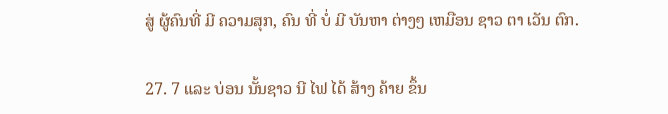ສູ່ ຜູ້ຄົນທີ່ ມີ ຄວາມສຸກ, ຄົນ ທີ່ ບໍ່ ມີ ບັນຫາ ຕ່າງໆ ເຫມືອນ ຊາວ ຕາ ເວັນ ຕົກ.

27. 7 ແລະ ບ່ອນ ນັ້ນຊາວ ນີ ໄຟ ໄດ້ ສ້າງ ຄ້າຍ ຂຶ້ນ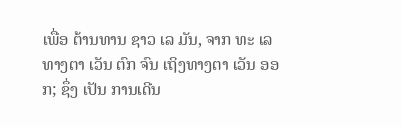ເພື່ອ ຕ້ານທານ ຊາວ ເລ ມັນ, ຈາກ ທະ ເລ ທາງຕາ ເວັນ ຕົກ ຈົນ ເຖິງທາງຕາ ເວັນ ອອກ; ຊຶ່ງ ເປັນ ການເດີນ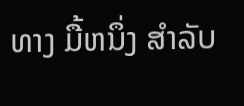ທາງ ມື້ຫນຶ່ງ ສໍາລັບ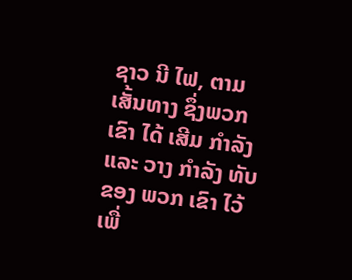ຊາວ ນີ ໄຟ, ຕາມ ເສັ້ນທາງ ຊຶ່ງພວກ ເຂົາ ໄດ້ ເສີມ ກໍາລັງ ແລະ ວາງ ກໍາລັງ ທັບ ຂອງ ພວກ ເຂົາ ໄວ້ ເພື່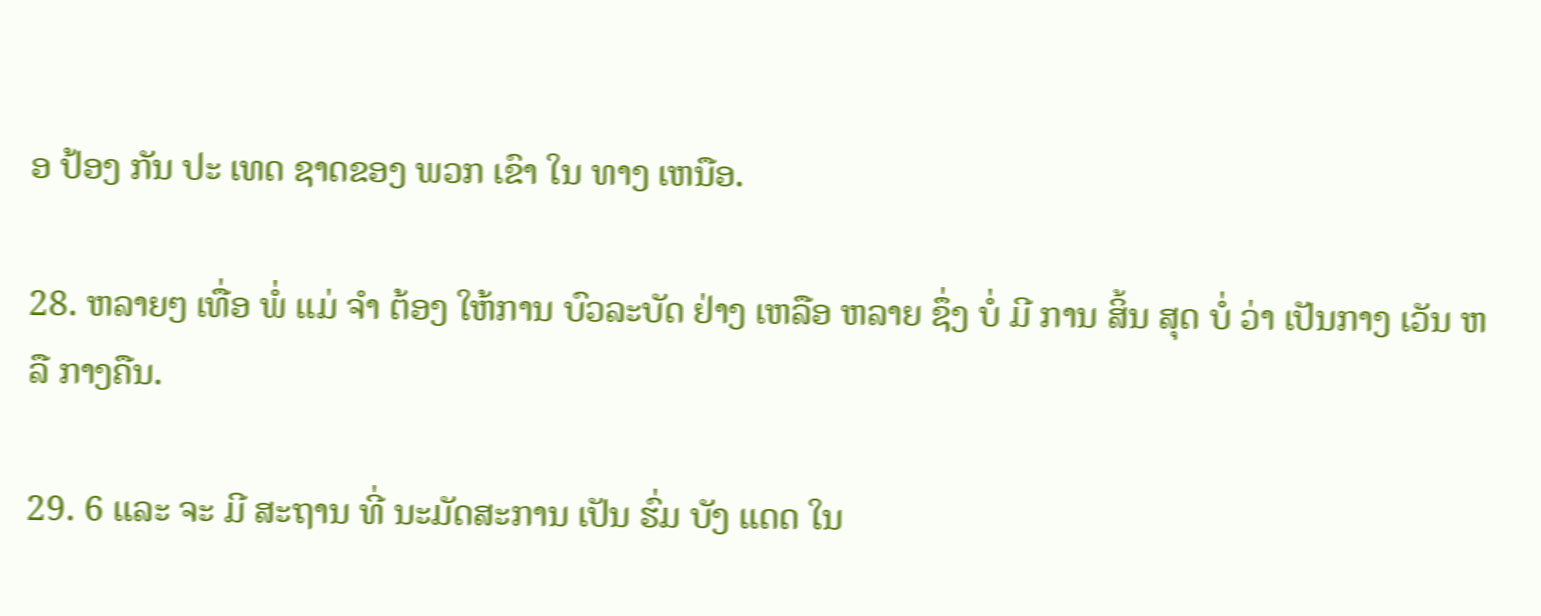ອ ປ້ອງ ກັນ ປະ ເທດ ຊາດຂອງ ພວກ ເຂົາ ໃນ ທາງ ເຫນືອ.

28. ຫລາຍໆ ເທື່ອ ພໍ່ ແມ່ ຈໍາ ຕ້ອງ ໃຫ້ການ ບົວລະບັດ ຢ່າງ ເຫລືອ ຫລາຍ ຊຶ່ງ ບໍ່ ມີ ການ ສິ້ນ ສຸດ ບໍ່ ວ່າ ເປັນກາງ ເວັນ ຫລື ກາງຄືນ.

29. 6 ແລະ ຈະ ມີ ສະຖານ ທີ່ ນະມັດສະການ ເປັນ ຮົ່ມ ບັງ ແດດ ໃນ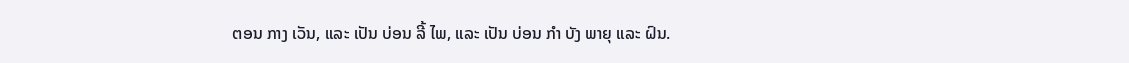ຕອນ ກາງ ເວັນ, ແລະ ເປັນ ບ່ອນ ລີ້ ໄພ, ແລະ ເປັນ ບ່ອນ ກໍາ ບັງ ພາຍຸ ແລະ ຝົນ.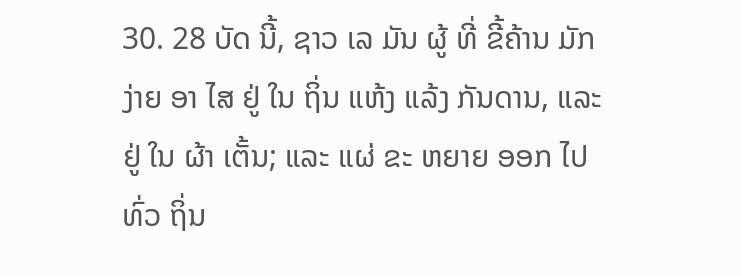30. 28 ບັດ ນີ້, ຊາວ ເລ ມັນ ຜູ້ ທີ່ ຂີ້ຄ້ານ ມັກງ່າຍ ອາ ໄສ ຢູ່ ໃນ ຖິ່ນ ແຫ້ງ ແລ້ງ ກັນດານ, ແລະ ຢູ່ ໃນ ຜ້າ ເຕັ້ນ; ແລະ ແຜ່ ຂະ ຫຍາຍ ອອກ ໄປ ທົ່ວ ຖິ່ນ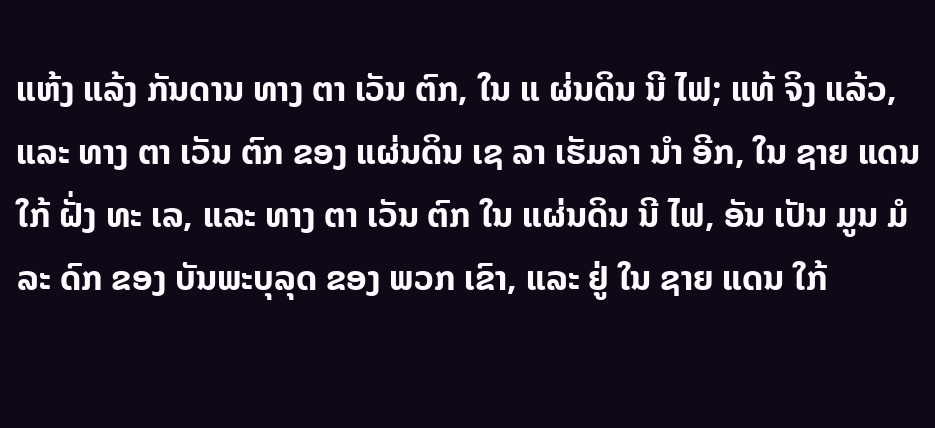ແຫ້ງ ແລ້ງ ກັນດານ ທາງ ຕາ ເວັນ ຕົກ, ໃນ ແ ຜ່ນດິນ ນີ ໄຟ; ແທ້ ຈິງ ແລ້ວ, ແລະ ທາງ ຕາ ເວັນ ຕົກ ຂອງ ແຜ່ນດິນ ເຊ ລາ ເຮັມລາ ນໍາ ອີກ, ໃນ ຊາຍ ແດນ ໃກ້ ຝັ່ງ ທະ ເລ, ແລະ ທາງ ຕາ ເວັນ ຕົກ ໃນ ແຜ່ນດິນ ນີ ໄຟ, ອັນ ເປັນ ມູນ ມໍລະ ດົກ ຂອງ ບັນພະບຸລຸດ ຂອງ ພວກ ເຂົາ, ແລະ ຢູ່ ໃນ ຊາຍ ແດນ ໃກ້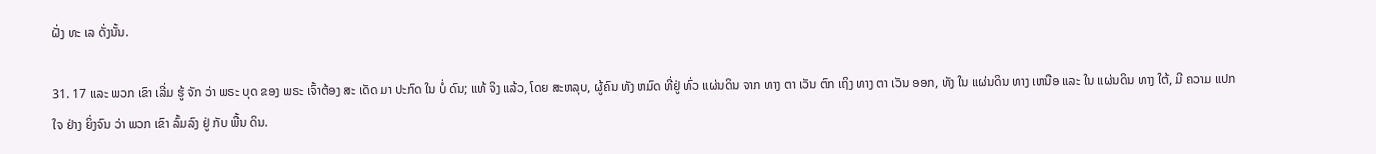ຝັ່ງ ທະ ເລ ດັ່ງນັ້ນ.

31. 17 ແລະ ພວກ ເຂົາ ເລີ່ມ ຮູ້ ຈັກ ວ່າ ພຣະ ບຸດ ຂອງ ພຣະ ເຈົ້າຕ້ອງ ສະ ເດັດ ມາ ປະກົດ ໃນ ບໍ່ ດົນ; ແທ້ ຈິງ ແລ້ວ, ໂດຍ ສະຫລຸບ, ຜູ້ຄົນ ທັງ ຫມົດ ທີ່ຢູ່ ທົ່ວ ແຜ່ນດິນ ຈາກ ທາງ ຕາ ເວັນ ຕົກ ເຖິງ ທາງ ຕາ ເວັນ ອອກ, ທັງ ໃນ ແຜ່ນດິນ ທາງ ເຫນືອ ແລະ ໃນ ແຜ່ນດິນ ທາງ ໃຕ້, ມີ ຄວາມ ແປກ ໃຈ ຢ່າງ ຍິ່ງຈົນ ວ່າ ພວກ ເຂົາ ລົ້ມລົງ ຢູ່ ກັບ ພື້ນ ດິນ.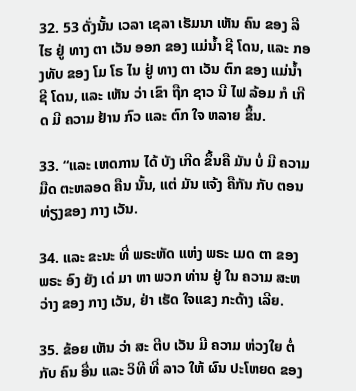32. 53 ດັ່ງນັ້ນ ເວລາ ເຊລາ ເຮັມນາ ເຫັນ ຄົນ ຂອງ ລີ ໄຮ ຢູ່ ທາງ ຕາ ເວັນ ອອກ ຂອງ ແມ່ນ້ຳ ຊີ ໂດນ, ແລະ ກອງທັບ ຂອງ ໂມ ໂຣ ໄນ ຢູ່ ທາງ ຕາ ເວັນ ຕົກ ຂອງ ແມ່ນ້ຳ ຊີ ໂດນ, ແລະ ເຫັນ ວ່າ ເຂົາ ຖືກ ຊາວ ນີ ໄຟ ລ້ອມ ກໍ ເກີດ ມີ ຄວາມ ຢ້ານ ກົວ ແລະ ຕົກ ໃຈ ຫລາຍ ຂຶ້ນ.

33. “ແລະ ເຫດການ ໄດ້ ບັງ ເກີດ ຂຶ້ນຄື ມັນ ບໍ່ ມີ ຄວາມ ມືດ ຕະຫລອດ ຄືນ ນັ້ນ, ແຕ່ ມັນ ແຈ້ງ ຄືກັນ ກັບ ຕອນ ທ່ຽງຂອງ ກາງ ເວັນ.

34. ແລະ ຂະນະ ທີ່ ພຣະຫັດ ແຫ່ງ ພຣະ ເມດ ຕາ ຂອງ ພຣະ ອົງ ຍັງ ເດ່ ມາ ຫາ ພວກ ທ່ານ ຢູ່ ໃນ ຄວາມ ສະຫວ່າງ ຂອງ ກາງ ເວັນ, ຢ່າ ເຮັດ ໃຈແຂງ ກະດ້າງ ເລີຍ.

35. ຂ້ອຍ ເຫັນ ວ່າ ສະ ຕີບ ເວັນ ມີ ຄວາມ ຫ່ວງໃຍ ຕໍ່ ກັບ ຄົນ ອື່ນ ແລະ ວິທີ ທີ່ ລາວ ໃຫ້ ຜົນ ປະໂຫຍດ ຂອງ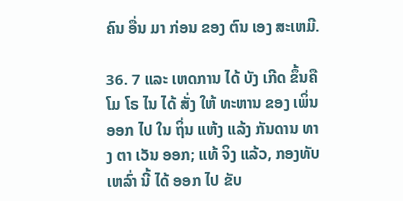ຄົນ ອື່ນ ມາ ກ່ອນ ຂອງ ຕົນ ເອງ ສະເຫມີ.

36. 7 ແລະ ເຫດການ ໄດ້ ບັງ ເກີດ ຂຶ້ນຄື ໂມ ໂຣ ໄນ ໄດ້ ສັ່ງ ໃຫ້ ທະຫານ ຂອງ ເພິ່ນ ອອກ ໄປ ໃນ ຖິ່ນ ແຫ້ງ ແລ້ງ ກັນດານ ທາງ ຕາ ເວັນ ອອກ; ແທ້ ຈິງ ແລ້ວ, ກອງທັບ ເຫລົ່າ ນີ້ ໄດ້ ອອກ ໄປ ຂັບ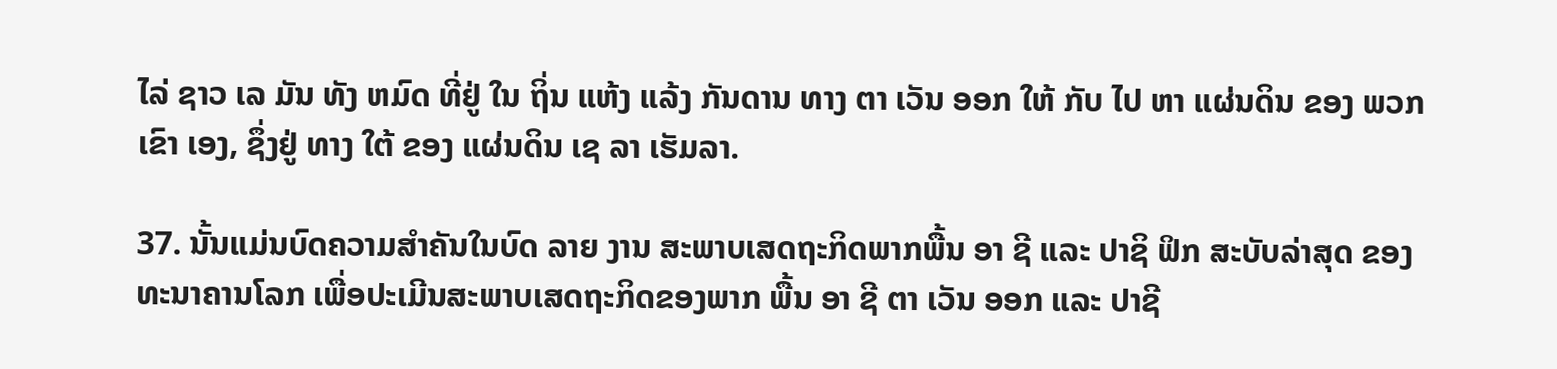ໄລ່ ຊາວ ເລ ມັນ ທັງ ຫມົດ ທີ່ຢູ່ ໃນ ຖິ່ນ ແຫ້ງ ແລ້ງ ກັນດານ ທາງ ຕາ ເວັນ ອອກ ໃຫ້ ກັບ ໄປ ຫາ ແຜ່ນດິນ ຂອງ ພວກ ເຂົາ ເອງ, ຊຶ່ງຢູ່ ທາງ ໃຕ້ ຂອງ ແຜ່ນດິນ ເຊ ລາ ເຮັມລາ.

37. ນັ້ນແມ່ນບົດຄວາມສໍາຄັນໃນບົດ ລາຍ ງານ ສະພາບເສດຖະກິດພາກພື້ນ ອາ ຊີ ແລະ ປາຊິ ຟິກ ສະບັບລ່າສຸດ ຂອງ ທະນາຄານໂລກ ເພື່ອປະເມີນສະພາບເສດຖະກິດຂອງພາກ ພື້ນ ອາ ຊີ ຕາ ເວັນ ອອກ ແລະ ປາຊີ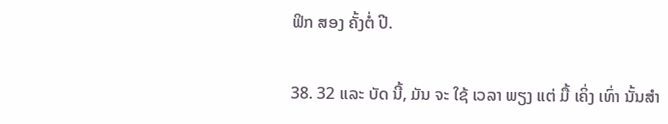ຟິກ ສອງ ຄັ້ງຕໍ່ ປີ.

38. 32 ແລະ ບັດ ນີ້, ມັນ ຈະ ໃຊ້ ເວລາ ພຽງ ແຕ່ ມື້ ເຄິ່ງ ເທົ່າ ນັ້ນສໍາ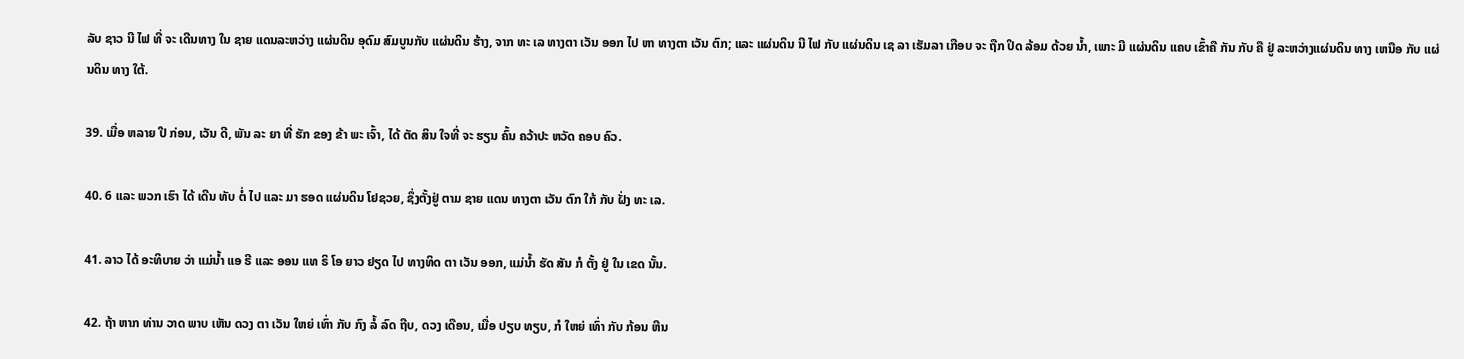ລັບ ຊາວ ນີ ໄຟ ທີ່ ຈະ ເດີນທາງ ໃນ ຊາຍ ແດນລະຫວ່າງ ແຜ່ນດິນ ອຸດົມ ສົມບູນກັບ ແຜ່ນດິນ ຮ້າງ, ຈາກ ທະ ເລ ທາງຕາ ເວັນ ອອກ ໄປ ຫາ ທາງຕາ ເວັນ ຕົກ; ແລະ ແຜ່ນດິນ ນີ ໄຟ ກັບ ແຜ່ນດິນ ເຊ ລາ ເຮັມລາ ເກືອບ ຈະ ຖືກ ປິດ ລ້ອມ ດ້ວຍ ນ້ຳ, ເພາະ ມີ ແຜ່ນດິນ ແຄບ ເຂົ້າຄື ກັນ ກັບ ຄື ຢູ່ ລະຫວ່າງແຜ່ນດິນ ທາງ ເຫນືອ ກັບ ແຜ່ນດິນ ທາງ ໃຕ້.

39. ເມື່ອ ຫລາຍ ປີ ກ່ອນ, ເວັນ ດີ, ພັນ ລະ ຍາ ທີ່ ຮັກ ຂອງ ຂ້າ ພະ ເຈົ້າ, ໄດ້ ຕັດ ສິນ ໃຈທີ່ ຈະ ຮຽນ ຄົ້ນ ຄວ້າປະ ຫວັດ ຄອບ ຄົວ.

40. 6 ແລະ ພວກ ເຮົາ ໄດ້ ເດີນ ທັບ ຕໍ່ ໄປ ແລະ ມາ ຮອດ ແຜ່ນດິນ ໂຢຊວຍ, ຊຶ່ງຕັ້ງຢູ່ ຕາມ ຊາຍ ແດນ ທາງຕາ ເວັນ ຕົກ ໃກ້ ກັບ ຝັ່ງ ທະ ເລ.

41. ລາວ ໄດ້ ອະທິບາຍ ວ່າ ແມ່ນ້ຳ ແອ ຣີ ແລະ ອອນ ແທ ຣິ ໂອ ຍາວ ຢຽດ ໄປ ທາງທິດ ຕາ ເວັນ ອອກ, ແມ່ນ້ຳ ຮັດ ສັນ ກໍ ຕັ້ງ ຢູ່ ໃນ ເຂດ ນັ້ນ.

42. ຖ້າ ຫາກ ທ່ານ ວາດ ພາບ ເຫັນ ດວງ ຕາ ເວັນ ໃຫຍ່ ເທົ່າ ກັບ ກົງ ລໍ້ ລົດ ຖີບ, ດວງ ເດືອນ, ເມື່ອ ປຽບ ທຽບ, ກໍ ໃຫຍ່ ເທົ່າ ກັບ ກ້ອນ ຫີນ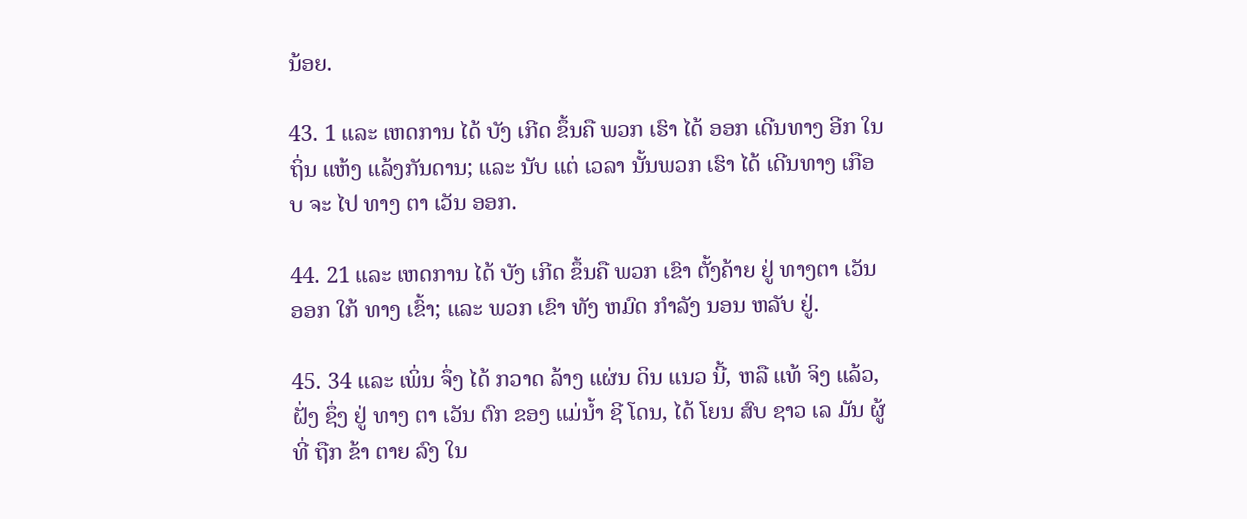ນ້ອຍ.

43. 1 ແລະ ເຫດການ ໄດ້ ບັງ ເກີດ ຂຶ້ນຄື ພວກ ເຮົາ ໄດ້ ອອກ ເດີນທາງ ອີກ ໃນ ຖິ່ນ ແຫ້ງ ແລ້ງກັນດານ; ແລະ ນັບ ແຕ່ ເວລາ ນັ້ນພວກ ເຮົາ ໄດ້ ເດີນທາງ ເກືອບ ຈະ ໄປ ທາງ ຕາ ເວັນ ອອກ.

44. 21 ແລະ ເຫດການ ໄດ້ ບັງ ເກີດ ຂຶ້ນຄື ພວກ ເຂົາ ຕັ້ງຄ້າຍ ຢູ່ ທາງຕາ ເວັນ ອອກ ໃກ້ ທາງ ເຂົ້າ; ແລະ ພວກ ເຂົາ ທັງ ຫມົດ ກໍາລັງ ນອນ ຫລັບ ຢູ່.

45. 34 ແລະ ເພິ່ນ ຈຶ່ງ ໄດ້ ກວາດ ລ້າງ ແຜ່ນ ດິນ ແນວ ນີ້, ຫລື ແທ້ ຈິງ ແລ້ວ, ຝັ່ງ ຊຶ່ງ ຢູ່ ທາງ ຕາ ເວັນ ຕົກ ຂອງ ແມ່ນ້ຳ ຊີ ໂດນ, ໄດ້ ໂຍນ ສົບ ຊາວ ເລ ມັນ ຜູ້ ທີ່ ຖືກ ຂ້າ ຕາຍ ລົງ ໃນ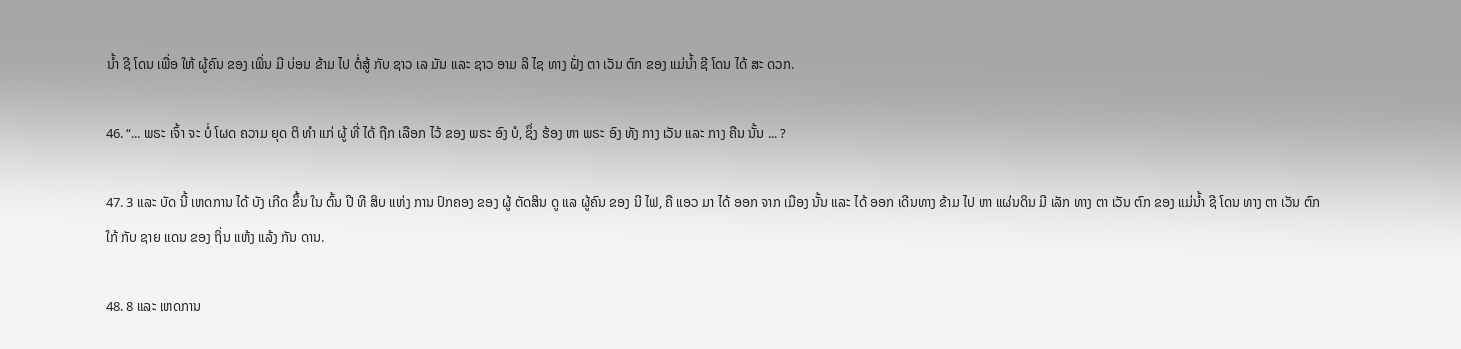ນ້ຳ ຊີ ໂດນ ເພື່ອ ໃຫ້ ຜູ້ຄົນ ຂອງ ເພິ່ນ ມີ ບ່ອນ ຂ້າມ ໄປ ຕໍ່ສູ້ ກັບ ຊາວ ເລ ມັນ ແລະ ຊາວ ອາມ ລິ ໄຊ ທາງ ຝັ່ງ ຕາ ເວັນ ຕົກ ຂອງ ແມ່ນ້ຳ ຊີ ໂດນ ໄດ້ ສະ ດວກ.

46. “... ພຣະ ເຈົ້າ ຈະ ບໍ່ ໂຜດ ຄວາມ ຍຸດ ຕິ ທໍາ ແກ່ ຜູ້ ທີ່ ໄດ້ ຖືກ ເລືອກ ໄວ້ ຂອງ ພຣະ ອົງ ບໍ, ຊຶ່ງ ຮ້ອງ ຫາ ພຣະ ອົງ ທັງ ກາງ ເວັນ ແລະ ກາງ ຄືນ ນັ້ນ ... ?

47. 3 ແລະ ບັດ ນີ້ ເຫດການ ໄດ້ ບັງ ເກີດ ຂຶ້ນ ໃນ ຕົ້ນ ປີ ທີ ສິບ ແຫ່ງ ການ ປົກຄອງ ຂອງ ຜູ້ ຕັດສິນ ດູ ແລ ຜູ້ຄົນ ຂອງ ນີ ໄຟ, ຄື ແອວ ມາ ໄດ້ ອອກ ຈາກ ເມືອງ ນັ້ນ ແລະ ໄດ້ ອອກ ເດີນທາງ ຂ້າມ ໄປ ຫາ ແຜ່ນດິນ ມີ ເລັກ ທາງ ຕາ ເວັນ ຕົກ ຂອງ ແມ່ນ້ຳ ຊີ ໂດນ ທາງ ຕາ ເວັນ ຕົກ ໃກ້ ກັບ ຊາຍ ແດນ ຂອງ ຖິ່ນ ແຫ້ງ ແລ້ງ ກັນ ດານ.

48. 8 ແລະ ເຫດການ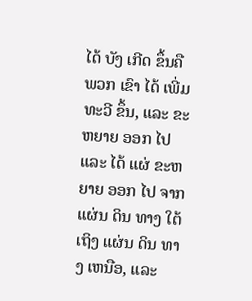ໄດ້ ບັງ ເກີດ ຂຶ້ນຄື ພວກ ເຂົາ ໄດ້ ເພີ່ມ ທະວີ ຂຶ້ນ, ແລະ ຂະຫຍາຍ ອອກ ໄປ ແລະ ໄດ້ ແຜ່ ຂະຫຍາຍ ອອກ ໄປ ຈາກ ແຜ່ນ ດິນ ທາງ ໃຕ້ ເຖິງ ແຜ່ນ ດິນ ທາງ ເຫນືອ, ແລະ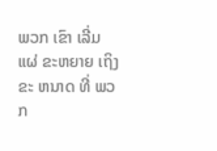ພວກ ເຂົາ ເລີ່ມ ແຜ່ ຂະຫຍາຍ ເຖິງ ຂະ ຫນາດ ທີ່ ພວກ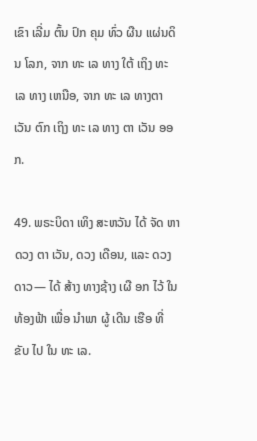ເຂົາ ເລີ່ມ ຕົ້ນ ປົກ ຄຸມ ທົ່ວ ຜືນ ແຜ່ນດິນ ໂລກ, ຈາກ ທະ ເລ ທາງ ໃຕ້ ເຖິງ ທະ ເລ ທາງ ເຫນືອ, ຈາກ ທະ ເລ ທາງຕາ ເວັນ ຕົກ ເຖິງ ທະ ເລ ທາງ ຕາ ເວັນ ອອກ.

49. ພຣະບິດາ ເທິງ ສະຫວັນ ໄດ້ ຈັດ ຫາ ດວງ ຕາ ເວັນ, ດວງ ເດືອນ, ແລະ ດວງ ດາວ— ໄດ້ ສ້າງ ທາງຊ້າງ ເຜື ອກ ໄວ້ ໃນ ທ້ອງຟ້າ ເພື່ອ ນໍາພາ ຜູ້ ເດີນ ເຮືອ ທີ່ ຂັບ ໄປ ໃນ ທະ ເລ.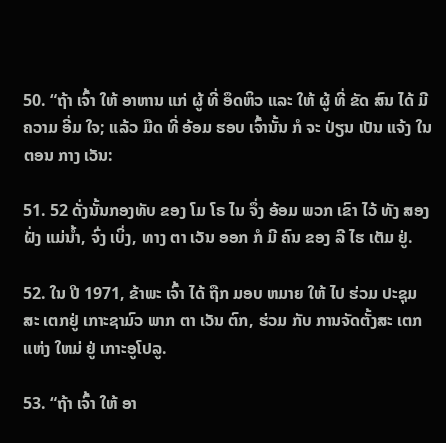50. “ຖ້າ ເຈົ້າ ໃຫ້ ອາຫານ ແກ່ ຜູ້ ທີ່ ອຶດຫິວ ແລະ ໃຫ້ ຜູ້ ທີ່ ຂັດ ສົນ ໄດ້ ມີ ຄວາມ ອີ່ມ ໃຈ; ແລ້ວ ມືດ ທີ່ ອ້ອມ ຮອບ ເຈົ້ານັ້ນ ກໍ ຈະ ປ່ຽນ ເປັນ ແຈ້ງ ໃນ ຕອນ ກາງ ເວັນ:

51. 52 ດັ່ງນັ້ນກອງທັບ ຂອງ ໂມ ໂຣ ໄນ ຈຶ່ງ ອ້ອມ ພວກ ເຂົາ ໄວ້ ທັງ ສອງ ຝັ່ງ ແມ່ນ້ຳ, ຈົ່ງ ເບິ່ງ, ທາງ ຕາ ເວັນ ອອກ ກໍ ມີ ຄົນ ຂອງ ລີ ໄຮ ເຕັມ ຢູ່.

52. ໃນ ປີ 1971, ຂ້າພະ ເຈົ້າ ໄດ້ ຖືກ ມອບ ຫມາຍ ໃຫ້ ໄປ ຮ່ວມ ປະຊຸມ ສະ ເຕກຢູ່ ເກາະຊາມົວ ພາກ ຕາ ເວັນ ຕົກ, ຮ່ວມ ກັບ ການຈັດຕັ້ງສະ ເຕກ ແຫ່ງ ໃຫມ່ ຢູ່ ເກາະອູໂປລູ.

53. “ຖ້າ ເຈົ້າ ໃຫ້ ອາ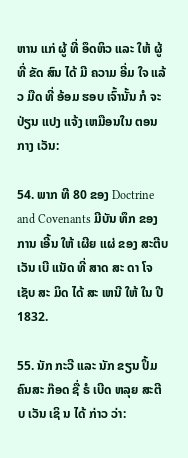ຫານ ແກ່ ຜູ້ ທີ່ ອຶດຫິວ ແລະ ໃຫ້ ຜູ້ ທີ່ ຂັດ ສົນ ໄດ້ ມີ ຄວາມ ອີ່ມ ໃຈ ແລ້ວ ມືດ ທີ່ ອ້ອມ ຮອບ ເຈົ້ານັ້ນ ກໍ ຈະ ປ່ຽນ ແປງ ແຈ້ງ ເຫມືອນໃນ ຕອນ ກາງ ເວັນ:

54. ພາກ ທີ 80 ຂອງ Doctrine and Covenants ມີບັນ ທຶກ ຂອງ ການ ເອີ້ນ ໃຫ້ ເຜີຍ ແຜ່ ຂອງ ສະຕີບ ເວັນ ເບີ ແນັດ ທີ່ ສາດ ສະ ດາ ໂຈ ເຊັບ ສະ ມິດ ໄດ້ ສະ ເຫນີ ໃຫ້ ໃນ ປີ 1832.

55. ນັກ ກະວີ ແລະ ນັກ ຂຽນ ປຶ້ມ ຄົນສະ ກ໊ອດ ຊື່ ຣໍ ເບີດ ຫລຸຍ ສະຕີ ບ ເວັນ ເຊິ ນ ໄດ້ ກ່າວ ວ່າ: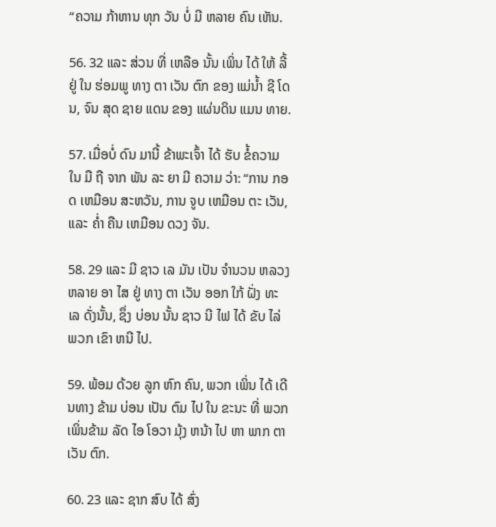“ຄວາມ ກ້າຫານ ທຸກ ວັນ ບໍ່ ມີ ຫລາຍ ຄົນ ເຫັນ.

56. 32 ແລະ ສ່ວນ ທີ່ ເຫລືອ ນັ້ນ ເພິ່ນ ໄດ້ ໃຫ້ ລີ້ ຢູ່ ໃນ ຮ່ອມພູ ທາງ ຕາ ເວັນ ຕົກ ຂອງ ແມ່ນ້ຳ ຊີ ໂດນ, ຈົນ ສຸດ ຊາຍ ແດນ ຂອງ ແຜ່ນດິນ ແມນ ທາຍ.

57. ເມື່ອບໍ່ ດົນ ມານີ້ ຂ້າພະເຈົ້າ ໄດ້ ຮັບ ຂໍ້ຄວາມ ໃນ ມື ຖື ຈາກ ພັນ ລະ ຍາ ມີ ຄວາມ ວ່າ: “ການ ກອດ ເຫມືອນ ສະຫວັນ, ການ ຈູບ ເຫມືອນ ຕະ ເວັນ, ແລະ ຄ່ຳ ຄືນ ເຫມືອນ ດວງ ຈັນ.

58. 29 ແລະ ມີ ຊາວ ເລ ມັນ ເປັນ ຈໍານວນ ຫລວງ ຫລາຍ ອາ ໄສ ຢູ່ ທາງ ຕາ ເວັນ ອອກ ໃກ້ ຝັ່ງ ທະ ເລ ດັ່ງນັ້ນ, ຊຶ່ງ ບ່ອນ ນັ້ນ ຊາວ ນີ ໄຟ ໄດ້ ຂັບ ໄລ່ ພວກ ເຂົາ ຫນີ ໄປ.

59. ພ້ອມ ດ້ວຍ ລູກ ຫົກ ຄົນ, ພວກ ເພິ່ນ ໄດ້ ເດີນທາງ ຂ້າມ ບ່ອນ ເປັນ ຕົມ ໄປ ໃນ ຂະນະ ທີ່ ພວກ ເພິ່ນຂ້າມ ລັດ ໄອ ໂອວາ ມຸ້ງ ຫນ້າ ໄປ ຫາ ພາກ ຕາ ເວັນ ຕົກ.

60. 23 ແລະ ຊາກ ສົບ ໄດ້ ສົ່ງ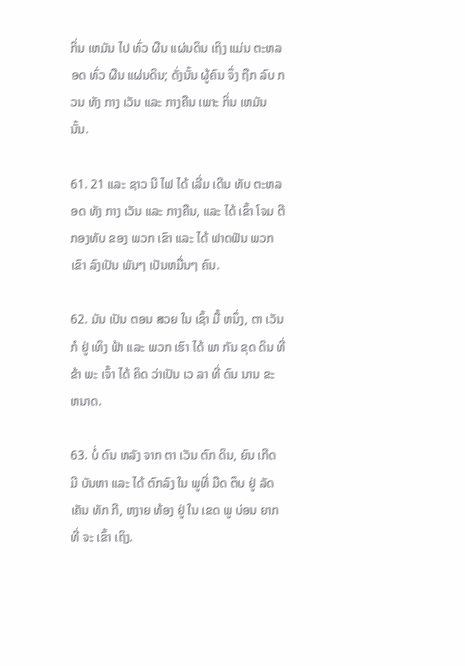ກິ່ນ ເຫມັນ ໄປ ທົ່ວ ຜືນ ແຜ່ນດິນ ເຖິງ ແມ່ນ ຕະຫລອດ ທົ່ວ ຜືນ ແຜ່ນດິນ; ດັ່ງນັ້ນ ຜູ້ຄົນ ຈຶ່ງ ຖືກ ລົບ ກວນ ທັງ ກາງ ເວັນ ແລະ ກາງຄືນ ເພາະ ກິ່ນ ເຫມັນ ນັ້ນ.

61. 21 ແລະ ຊາວ ນີ ໄຟ ໄດ້ ເລີ່ມ ເດີນ ທັບ ຕະຫລອດ ທັງ ກາງ ເວັນ ແລະ ກາງຄືນ, ແລະ ໄດ້ ເຂົ້າ ໂຈມ ຕີ ກອງທັບ ຂອງ ພວກ ເຂົາ ແລະ ໄດ້ ຟາດຟັນ ພວກ ເຂົາ ລົງເປັນ ພັນໆ ເປັນຫມື່ນໆ ຄົນ.

62. ມັນ ເປັນ ຕອນ ສວຍ ໃນ ເຊົ້າ ມື້ ຫນຶ່ງ, ຕາ ເວັນ ກໍ ຢູ່ ເທິງ ຟ້າ ແລະ ພວກ ເຮົາ ໄດ້ ພາ ກັນ ຂຸດ ດິນ ທີ່ ຂ້າ ພະ ເຈົ້າ ໄດ້ ຄິດ ວ່າເປັນ ເວ ລາ ທີ່ ດົນ ນານ ຂະ ຫນາດ.

63. ບໍ່ ດົນ ຫລັງ ຈາກ ຕາ ເວັນ ຕົກ ດິນ, ຍົນ ເກີດ ມີ ບັນຫາ ແລະ ໄດ້ ຕົກລົງ ໃນ ພູທີ່ ມືດ ຕຶບ ຢູ່ ລັດ ເຄັນ ທັກ ກີ, ຫງາຍ ທ້ອງ ຢູ່ ໃນ ເຂດ ພູ ບ່ອນ ຍາກ ທີ່ ຈະ ເຂົ້າ ເຖິງ.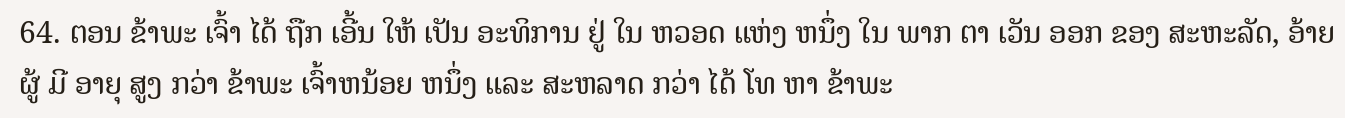64. ຕອນ ຂ້າພະ ເຈົ້າ ໄດ້ ຖືກ ເອີ້ນ ໃຫ້ ເປັນ ອະທິການ ຢູ່ ໃນ ຫວອດ ແຫ່ງ ຫນຶ່ງ ໃນ ພາກ ຕາ ເວັນ ອອກ ຂອງ ສະຫະລັດ, ອ້າຍ ຜູ້ ມີ ອາຍຸ ສູງ ກວ່າ ຂ້າພະ ເຈົ້າຫນ້ອຍ ຫນຶ່ງ ແລະ ສະຫລາດ ກວ່າ ໄດ້ ໂທ ຫາ ຂ້າພະ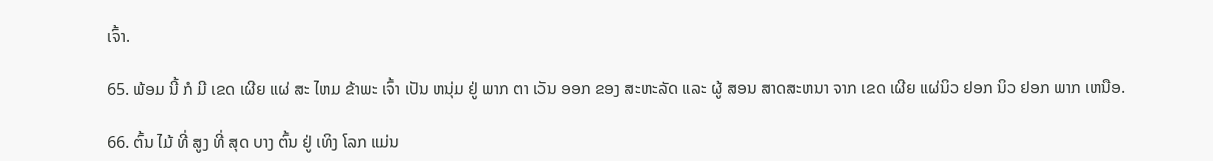ເຈົ້າ.

65. ພ້ອມ ນີ້ ກໍ ມີ ເຂດ ເຜີຍ ແຜ່ ສະ ໄຫມ ຂ້າພະ ເຈົ້າ ເປັນ ຫນຸ່ມ ຢູ່ ພາກ ຕາ ເວັນ ອອກ ຂອງ ສະຫະລັດ ແລະ ຜູ້ ສອນ ສາດສະຫນາ ຈາກ ເຂດ ເຜີຍ ແຜ່ນິວ ຢອກ ນິວ ຢອກ ພາກ ເຫນືອ.

66. ຕົ້ນ ໄມ້ ທີ່ ສູງ ທີ່ ສຸດ ບາງ ຕົ້ນ ຢູ່ ເທິງ ໂລກ ແມ່ນ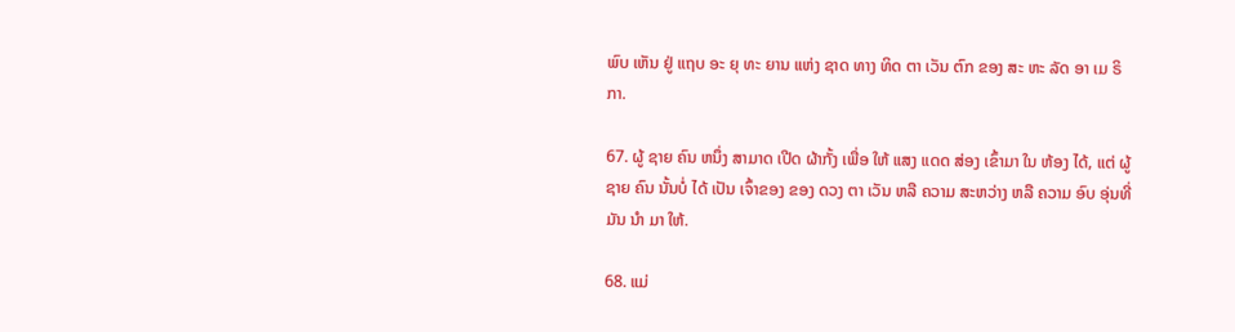ພົບ ເຫັນ ຢູ່ ແຖບ ອະ ຍຸ ທະ ຍານ ແຫ່ງ ຊາດ ທາງ ທິດ ຕາ ເວັນ ຕົກ ຂອງ ສະ ຫະ ລັດ ອາ ເມ ຣິ ກາ.

67. ຜູ້ ຊາຍ ຄົນ ຫນຶ່ງ ສາມາດ ເປີດ ຜ້າກັ້ງ ເພື່ອ ໃຫ້ ແສງ ແດດ ສ່ອງ ເຂົ້າມາ ໃນ ຫ້ອງ ໄດ້, ແຕ່ ຜູ້ ຊາຍ ຄົນ ນັ້ນບໍ່ ໄດ້ ເປັນ ເຈົ້າຂອງ ຂອງ ດວງ ຕາ ເວັນ ຫລື ຄວາມ ສະຫວ່າງ ຫລື ຄວາມ ອົບ ອຸ່ນທີ່ ມັນ ນໍາ ມາ ໃຫ້.

68. ແມ່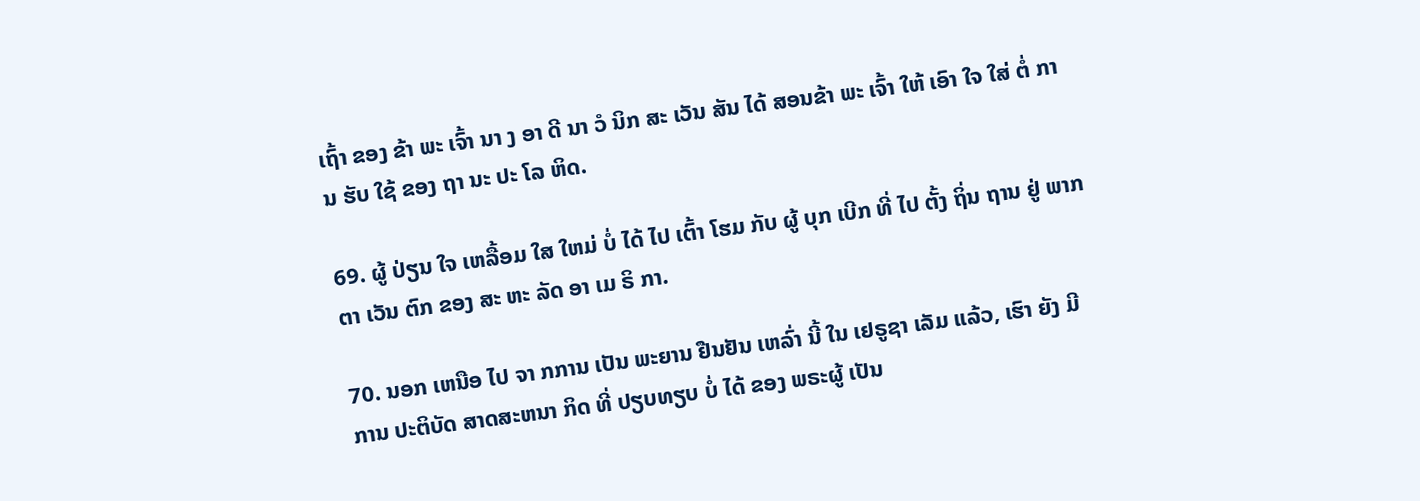ເຖົ້າ ຂອງ ຂ້າ ພະ ເຈົ້າ ນາ ງ ອາ ດີ ນາ ວໍ ນິກ ສະ ເວັນ ສັນ ໄດ້ ສອນຂ້າ ພະ ເຈົ້າ ໃຫ້ ເອົາ ໃຈ ໃສ່ ຕໍ່ ການ ຮັບ ໃຊ້ ຂອງ ຖາ ນະ ປະ ໂລ ຫິດ.

69. ຜູ້ ປ່ຽນ ໃຈ ເຫລື້ອມ ໃສ ໃຫມ່ ບໍ່ ໄດ້ ໄປ ເຕົ້າ ໂຮມ ກັບ ຜູ້ ບຸກ ເບີກ ທີ່ ໄປ ຕັ້ງ ຖິ່ນ ຖານ ຢູ່ ພາກ ຕາ ເວັນ ຕົກ ຂອງ ສະ ຫະ ລັດ ອາ ເມ ຣິ ກາ.

70. ນອກ ເຫນືອ ໄປ ຈາ ກການ ເປັນ ພະຍານ ຢືນຢັນ ເຫລົ່າ ນີ້ ໃນ ເຢຣູຊາ ເລັມ ແລ້ວ, ເຮົາ ຍັງ ມີ ການ ປະຕິບັດ ສາດສະຫນາ ກິດ ທີ່ ປຽບທຽບ ບໍ່ ໄດ້ ຂອງ ພຣະຜູ້ ເປັນ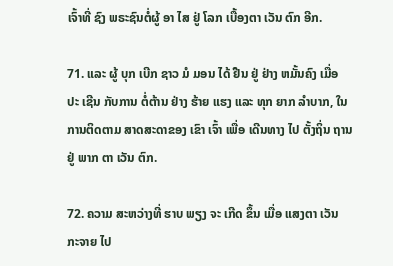ເຈົ້າທີ່ ຊົງ ພຣະຊົນຕໍ່ຜູ້ ອາ ໄສ ຢູ່ ໂລກ ເບື້ອງຕາ ເວັນ ຕົກ ອີກ.

71. ແລະ ຜູ້ ບຸກ ເບີກ ຊາວ ມໍ ມອນ ໄດ້ ຢືນ ຢູ່ ຢ່າງ ຫມັ້ນຄົງ ເມື່ອ ປະ ເຊີນ ກັບການ ຕໍ່ຕ້ານ ຢ່າງ ຮ້າຍ ແຮງ ແລະ ທຸກ ຍາກ ລໍາບາກ, ໃນ ການຕິດຕາມ ສາດສະດາຂອງ ເຂົາ ເຈົ້າ ເພື່ອ ເດີນທາງ ໄປ ຕັ້ງຖິ່ນ ຖານ ຢູ່ ພາກ ຕາ ເວັນ ຕົກ.

72. ຄວາມ ສະຫວ່າງທີ່ ຮາບ ພຽງ ຈະ ເກີດ ຂຶ້ນ ເມື່ອ ແສງຕາ ເວັນ ກະຈາຍ ໄປ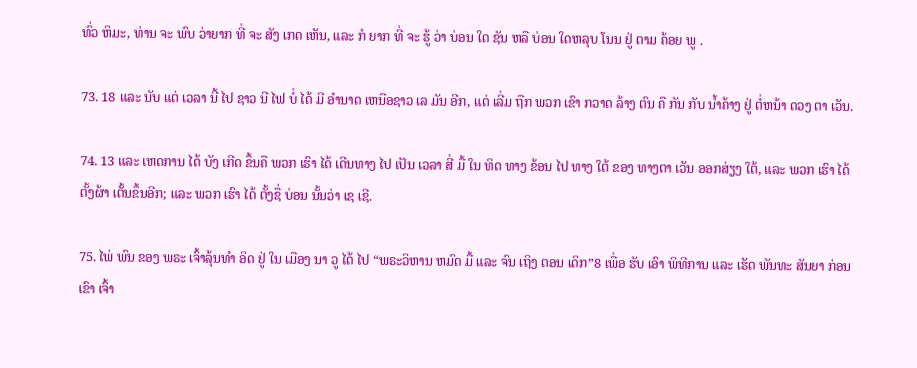ທົ່ວ ຫິມະ, ທ່ານ ຈະ ພົບ ວ່າຍາກ ທີ່ ຈະ ສັງ ເກດ ເຫັນ, ແລະ ກໍ ຍາກ ທີ່ ຈະ ຮູ້ ວ່າ ບ່ອນ ໃດ ຊັນ ຫລື ບ່ອນ ໃດຫລຸບ ໂນນ ຢູ່ ຕາມ ຄ້ອຍ ພູ .

73. 18 ແລະ ນັບ ແຕ່ ເວລາ ນີ້ ໄປ ຊາວ ນີ ໄຟ ບໍ່ ໄດ້ ມີ ອໍານາດ ເຫນືອຊາວ ເລ ມັນ ອີກ, ແຕ່ ເລີ່ມ ຖືກ ພວກ ເຂົາ ກວາດ ລ້າງ ຕົນ ຄື ກັນ ກັບ ນ້ຳຄ້າງ ຢູ່ ຕໍ່ຫນ້າ ດວງ ຕາ ເວັນ.

74. 13 ແລະ ເຫດການ ໄດ້ ບັງ ເກີດ ຂຶ້ນຄື ພວກ ເຮົາ ໄດ້ ເດີນທາງ ໄປ ເປັນ ເວລາ ສີ່ ມື້ ໃນ ທິດ ທາງ ຂ້ອນ ໄປ ທາງ ໃຕ້ ຂອງ ທາງຕາ ເວັນ ອອກສ່ຽງ ໃຕ້, ແລະ ພວກ ເຮົາ ໄດ້ ຕັ້ງຜ້າ ເຕັ້ນຂຶ້ນອີກ; ແລະ ພວກ ເຮົາ ໄດ້ ຕັ້ງຊື່ ບ່ອນ ນັ້ນວ່າ ເຊ ເຊີ.

75. ໄພ່ ພົນ ຂອງ ພຣະ ເຈົ້າລຸ້ນທໍາ ອິດ ຢູ່ ໃນ ເມືອງ ນາ ວູ ໄດ້ ໄປ “ພຣະວິຫານ ຫມົດ ມື້ ແລະ ຈົນ ເຖິງ ຕອນ ເດິກ”8 ເພື່ອ ຮັບ ເອົາ ພິທີການ ແລະ ເຮັດ ພັນທະ ສັນຍາ ກ່ອນ ເຂົາ ເຈົ້າ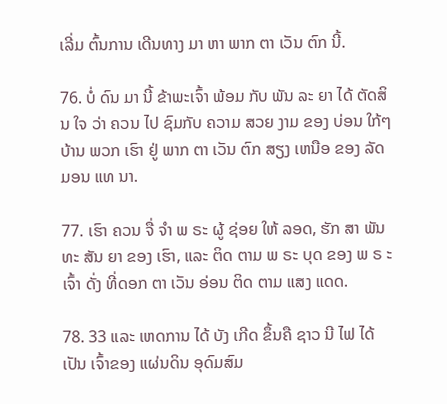ເລີ່ມ ຕົ້ນການ ເດີນທາງ ມາ ຫາ ພາກ ຕາ ເວັນ ຕົກ ນີ້.

76. ບໍ່ ດົນ ມາ ນີ້ ຂ້າພະເຈົ້າ ພ້ອມ ກັບ ພັນ ລະ ຍາ ໄດ້ ຕັດສິນ ໃຈ ວ່າ ຄວນ ໄປ ຊົມກັບ ຄວາມ ສວຍ ງາມ ຂອງ ບ່ອນ ໃກ້ໆ ບ້ານ ພວກ ເຮົາ ຢູ່ ພາກ ຕາ ເວັນ ຕົກ ສຽງ ເຫນືອ ຂອງ ລັດ ມອນ ແທ ນາ.

77. ເຮົາ ຄວນ ຈື່ ຈໍາ ພ ຣະ ຜູ້ ຊ່ອຍ ໃຫ້ ລອດ, ຮັກ ສາ ພັນ ທະ ສັນ ຍາ ຂອງ ເຮົາ, ແລະ ຕິດ ຕາມ ພ ຣະ ບຸດ ຂອງ ພ ຣ ະ ເຈົ້າ ດັ່ງ ທີ່ດອກ ຕາ ເວັນ ອ່ອນ ຕິດ ຕາມ ແສງ ແດດ.

78. 33 ແລະ ເຫດການ ໄດ້ ບັງ ເກີດ ຂຶ້ນຄື ຊາວ ນີ ໄຟ ໄດ້ ເປັນ ເຈົ້າຂອງ ແຜ່ນດິນ ອຸດົມສົມ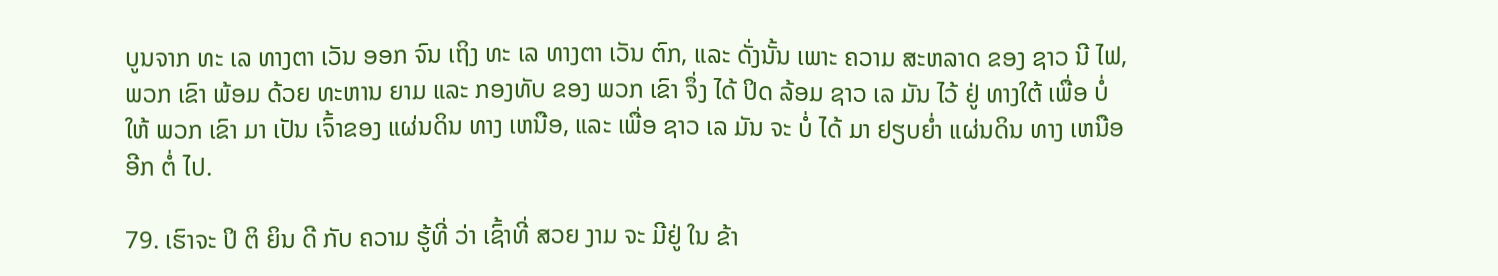ບູນຈາກ ທະ ເລ ທາງຕາ ເວັນ ອອກ ຈົນ ເຖິງ ທະ ເລ ທາງຕາ ເວັນ ຕົກ, ແລະ ດັ່ງນັ້ນ ເພາະ ຄວາມ ສະຫລາດ ຂອງ ຊາວ ນີ ໄຟ, ພວກ ເຂົາ ພ້ອມ ດ້ວຍ ທະຫານ ຍາມ ແລະ ກອງທັບ ຂອງ ພວກ ເຂົາ ຈຶ່ງ ໄດ້ ປິດ ລ້ອມ ຊາວ ເລ ມັນ ໄວ້ ຢູ່ ທາງໃຕ້ ເພື່ອ ບໍ່ ໃຫ້ ພວກ ເຂົາ ມາ ເປັນ ເຈົ້າຂອງ ແຜ່ນດິນ ທາງ ເຫນືອ, ແລະ ເພື່ອ ຊາວ ເລ ມັນ ຈະ ບໍ່ ໄດ້ ມາ ຢຽບຍ່ຳ ແຜ່ນດິນ ທາງ ເຫນືອ ອີກ ຕໍ່ ໄປ.

79. ເຮົາຈະ ປິ ຕິ ຍິນ ດີ ກັບ ຄວາມ ຮູ້ທີ່ ວ່າ ເຊົ້າທີ່ ສວຍ ງາມ ຈະ ມີຢູ່ ໃນ ຂ້າ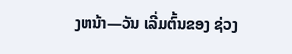ງຫນ້າ—ວັນ ເລີ່ມຕົ້ນຂອງ ຊ່ວງ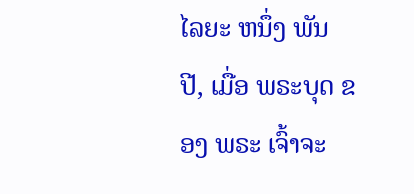ໄລຍະ ຫນຶ່ງ ພັນ ປີ, ເມື່ອ ພຣະບຸດ ຂອງ ພຣະ ເຈົ້າຈະ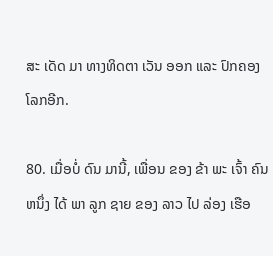ສະ ເດັດ ມາ ທາງທິດຕາ ເວັນ ອອກ ແລະ ປົກຄອງ ໂລກອີກ.

80. ເມື່ອບໍ່ ດົນ ມານີ້, ເພື່ອນ ຂອງ ຂ້າ ພະ ເຈົ້າ ຄົນ ຫນຶ່ງ ໄດ້ ພາ ລູກ ຊາຍ ຂອງ ລາວ ໄປ ລ່ອງ ເຮືອ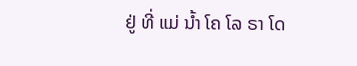ຢູ່ ທີ່ ແມ່ ນ້ຳ ໂຄ ໂລ ຣາ ໂດ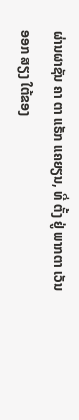ຜ່ານຜາຊັນ ຄາ ຕາ ແຣັກ ແຄຍຽນ, ທີ່ ຕັ້ງ ຢູ່ ພາກຕາ ເວັນ ອອກ ສຽງ ໃຕ້ຂອງ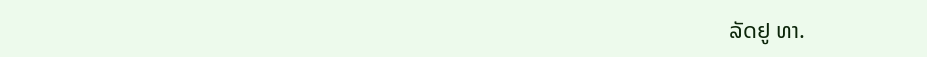ລັດຢູ ທາ.